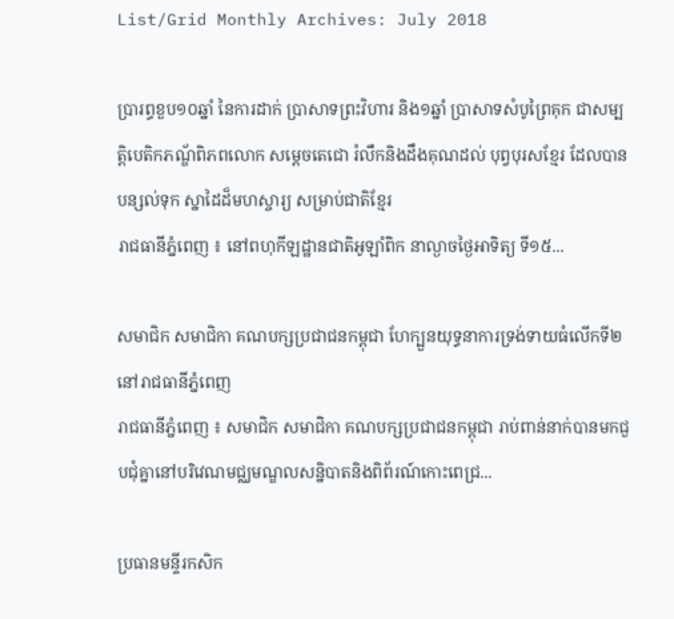List/Grid Monthly Archives: July 2018

ប្រារព្ធខួប១០ឆ្នាំ នៃការដាក់ ប្រាសាទព្រះវិហារ និង១ឆ្នាំ ប្រាសាទសំបូព្រៃគុក ជាសម្បត្តិបេតិកភណ្ឌ័ពិភពលោក សម្តេចតេជោ រំលឹកនិងដឹងគុណដល់ បុព្វបុរសខ្មែរ ដែលបានបន្សល់ទុក ស្នាដៃដ៏មហស្ចារ្យ សម្រាប់ជាតិខ្មែរ
រាជធានីភ្នំពេញ ៖ នៅពហុកីឡដ្ឋានជាតិអូឡាំពិក នាល្ងាចថ្ងៃអាទិត្យ ទី១៥...

សមាជិក សមាជិកា គណបក្សប្រជាជនកម្ពុជា ហែក្បួនយុទ្ធនាការទ្រង់ទាយធំលើកទី២ នៅរាជធានីភ្នំពេញ
រាជធានីភ្នំពេញ ៖ សមាជិក សមាជិកា គណបក្សប្រជាជនកម្ពុជា រាប់ពាន់នាក់បានមកជួបជុំគ្នានៅបរិវេណមជ្ឈមណ្ឌលសន្និបាតនិងពិព័រណ៍កោះពេជ្រ...

ប្រធានមន្ទីរកសិក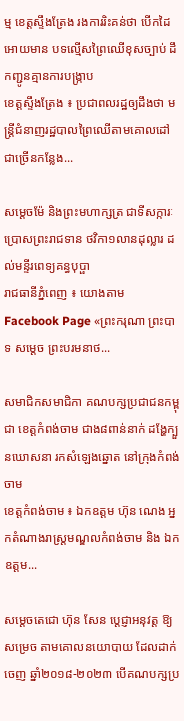ម្ម ខេត្តស្ទឹងត្រែង រងការរិះគន់ថា បើកដៃអោយមាន បទល្មើសព្រៃឈើខុសច្បាប់ ដឹកញ្ជូនគ្មានការបង្ក្រាប
ខេត្តស្ទឹងត្រែង ៖ ប្រជាពលរដ្ឋឲ្យដឹងថា មន្ត្រីជំនាញរដ្ឋបាលព្រៃឈើតាមគោលដៅជាច្រើនកន្លែង...

សម្តេចម៉ែ និងព្រះមហាក្សត្រ ជាទីសក្ការៈ ប្រោសព្រះរាជទាន ថវិកា១លានដុល្លារ ដល់មន្ទីរពេទ្យគន្ធបុប្ផា
រាជធានីភ្នំពេញ ៖ យោងតាម Facebook Page «ព្រះករុណា ព្រះបាទ សម្ដេច ព្រះបរមនាថ...

សមាជិកសមាជិកា គណបក្សប្រជាជនកម្ពុជា ខេត្តកំពង់ចាម ជាង៨ពាន់នាក់ ដង្ហែក្បួនឃោសនា រកសំឡេងឆ្នោត នៅក្រុងកំពង់ចាម
ខេត្តកំពង់ចាម ៖ ឯកឧត្តម ហ៊ុន ណេង អ្នកតំណាងរាស្រ្តមណ្ឌលកំពង់ចាម និង ឯកឧត្តម...

សម្តេចតេជោ ហ៊ុន សែន ប្តេជ្ញាអនុវត្ត ឱ្យសម្រេច តាមគោលនយោបាយ ដែលដាក់ចេញ ឆ្នាំ២០១៨-២០២៣ បើគណបក្សប្រ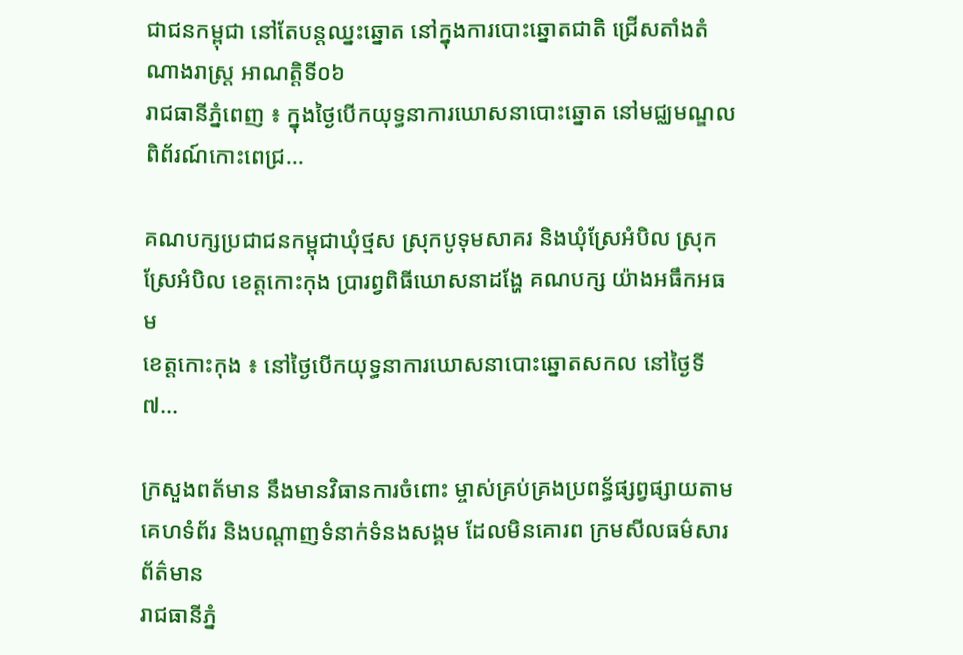ជាជនកម្ពុជា នៅតែបន្តឈ្នះឆ្នោត នៅក្នុងការបោះឆ្នោតជាតិ ជ្រើសតាំងតំណាងរាស្រ្ត អាណត្តិទី០៦
រាជធានីភ្នំពេញ ៖ ក្នុងថ្ងៃបើកយុទ្ធនាការឃោសនាបោះឆ្នោត នៅមជ្ឈមណ្ឌលពិព័រណ៍កោះពេជ្រ...

គណបក្សប្រជាជនកម្ពុជាឃុំថ្មស ស្រុកបូទុមសាគរ និងឃុំស្រែអំបិល ស្រុកស្រែអំបិល ខេត្តកោះកុង ប្រារព្វពិធីឃោសនាដង្ហែ គណបក្ស យ៉ាងអធឹកអធម
ខេត្តកោះកុង ៖ នៅថ្ងៃបើកយុទ្ធនាការឃោសនាបោះឆ្នោតសកល នៅថ្ងៃទី៧...

ក្រសួងពត័មាន នឹងមានវិធានការចំពោះ ម្ចាស់គ្រប់គ្រងប្រពន្ធ័ផ្សព្វផ្សាយតាមគេហទំព័រ និងបណ្តាញទំនាក់ទំនងសង្គម ដែលមិនគោរព ក្រមសីលធម៌សារព័ត៌មាន
រាជធានីភ្នំ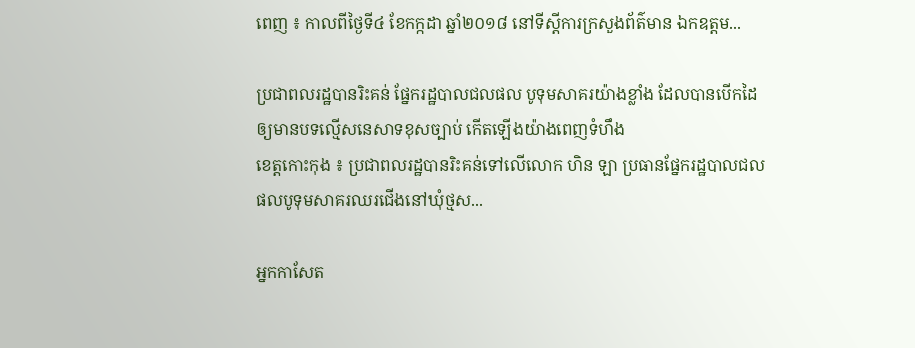ពេញ ៖ កាលពីថ្ងៃទី៤ ខែកក្កដា ឆ្នាំ២០១៨ នៅទីស្តីការក្រសួងព័ត៌មាន ឯកឧត្តម...

ប្រជាពលរដ្ឋបានរិះគន់ ផ្នែករដ្ឋបាលជលផល បូទុមសាគរយ៉ាងខ្លាំង ដែលបានបើកដៃ ឲ្យមានបទល្មើសនេសាទខុសច្បាប់ កើតឡើងយ៉ាងពេញទំហឹង
ខេត្តកោះកុង ៖ ប្រជាពលរដ្ឋបានរិះគន់ទៅលើលោក ហិន ឡា ប្រធានផ្នែករដ្ឋបាលជលផលបូទុមសាគរឈរជើងនៅឃុំថ្មស...

អ្នកកាសែត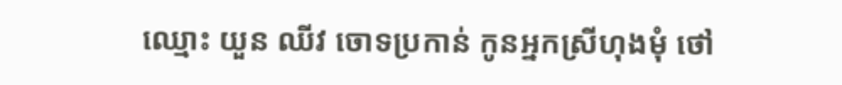ឈ្មោះ យួន ឈីវ ចោទប្រកាន់ កូនអ្នកស្រីហុងមុំ ថៅ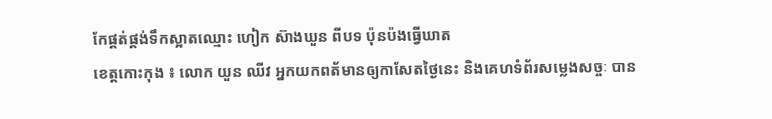កែផ្គត់ផ្គង់ទឹកស្អាតឈ្មោះ ហៀក ស៊ាងឃួន ពីបទ ប៉ុនប៉ងធ្វើឃាត
ខេត្តកោះកុង ៖ លោក យួន ឈីវ អ្នកយកពត័មានឲ្យកាសែតថ្ងៃនេះ និងគេហទំព័រសម្លេងសច្ចៈ បាន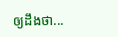ឲ្យដឹងថា...